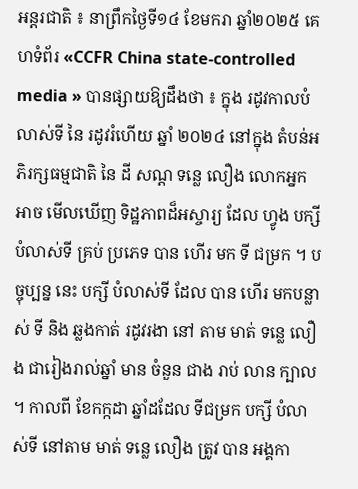អន្តរជាតិ ៖ នាព្រឹកថ្ងៃទី១៤ ខែមករា ឆ្នាំ២០២៥ គេហទំព័រ «CCFR China state-controlled media » បានផ្សាយឱ្យដឹងថា ៖ ក្នុង រដូវកាលបំលាស់ទី នៃ រដូវរំហើយ ឆ្នាំ ២០២៤ នៅក្នុង តំបន់អភិរក្សធម្មជាតិ នៃ ដី សណ្ដ ទន្លេ លឿង លោកអ្នក អាច មើលឃើញ ទិដ្ឋភាពដ៏អស្ចារ្យ ដែល ហ្វូង បក្សី បំលាស់ទី គ្រប់ ប្រភេទ បាន ហើរ មក ទី ជម្រក ។ បច្ចុប្បន្ន នេះ បក្សី បំលាស់ទី ដែល បាន ហើរ មកបន្លាស់ ទី និង ឆ្លងកាត់ រដូវរងា នៅ តាម មាត់ ទន្លេ លឿង ជារៀងរាល់ឆ្នាំ មាន ចំនួន ជាង រាប់ លាន ក្បាល ។ កាលពី ខែកក្កដា ឆ្នាំដដែល ទីជម្រក បក្សី បំលាស់ទី នៅតាម មាត់ ទន្លេ លឿង ត្រូវ បាន អង្គកា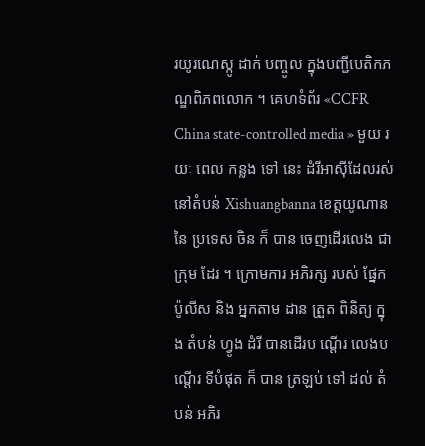រយូរណេស្កូ ដាក់ បញ្ចូល ក្នុងបញ្ជីបេតិកភណ្ឌពិភពលោក ។ គេហទំព័រ «CCFR China state-controlled media » មួយ រយៈ ពេល កន្លង ទៅ នេះ ដំរីអាស៊ីដែលរស់ នៅតំបន់ Xishuangbanna ខេត្តយូណាន នៃ ប្រទេស ចិន ក៏ បាន ចេញដើរលេង ជាក្រុម ដែរ ។ ក្រោមការ អភិរក្ស របស់ ផ្នែក ប៉ូលីស និង អ្នកតាម ដាន ត្រួត ពិនិត្យ ក្នុង តំបន់ ហ្វូង ដំរី បានដើរប ណ្ដើរ លេងបណ្ដើរ ទីបំផុត ក៏ បាន ត្រឡប់ ទៅ ដល់ តំបន់ អភិរ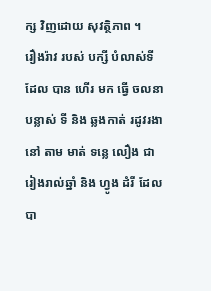ក្ស វិញដោយ សុវត្ថិភាព ។
រឿងរ៉ាវ របស់ បក្សី បំលាស់ទី ដែល បាន ហើរ មក ធ្វើ ចលនា បន្លាស់ ទី និង ឆ្លងកាត់ រដូវរងា នៅ តាម មាត់ ទន្លេ លឿង ជារៀងរាល់ឆ្នាំ និង ហ្វូង ដំរី ដែល បា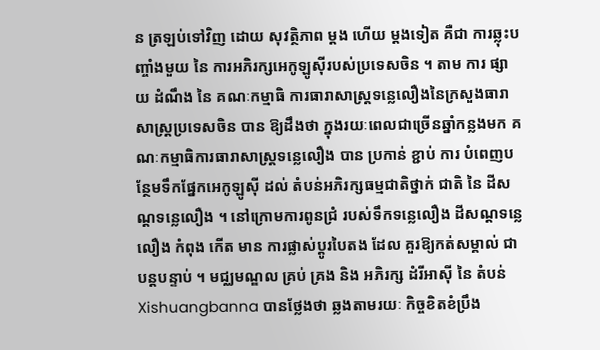ន ត្រឡប់ទៅវិញ ដោយ សុវត្ថិភាព ម្តង ហើយ ម្តងទៀត គឺជា ការឆ្លុះបញ្ចាំងមួយ នៃ ការអភិរក្សអេកូឡូស៊ីរបស់ប្រទេសចិន ។ តាម ការ ផ្សាយ ដំណឹង នៃ គណៈកម្មាធិ ការធារាសាស្រ្តទន្លេលឿងនៃក្រសួងធារាសាស្រ្តប្រទេសចិន បាន ឱ្យដឹងថា ក្នុងរយៈពេលជាច្រើនឆ្នាំកន្លងមក គណៈកម្មាធិការធារាសាស្រ្តទន្លេលឿង បាន ប្រកាន់ ខ្ជាប់ ការ បំពេញបន្ថែមទឹកផ្នែកអេកូឡូស៊ី ដល់ តំបន់អភិរក្សធម្មជាតិថ្នាក់ ជាតិ នៃ ដីសណ្ដទន្លេលឿង ។ នៅក្រោមការពូនជ្រំ របស់ទឹកទន្លេលឿង ដីសណ្ដទន្លេ លឿង កំពុង កើត មាន ការផ្លាស់ប្តូរបៃតង ដែល គួរឱ្យកត់សម្គាល់ ជាបន្តបន្ទាប់ ។ មជ្ឈមណ្ឌល គ្រប់ គ្រង និង អភិរក្ស ដំរីអាស៊ី នៃ តំបន់ Xishuangbanna បានថ្លែងថា ឆ្លងតាមរយៈ កិច្ចខិតខំប្រឹង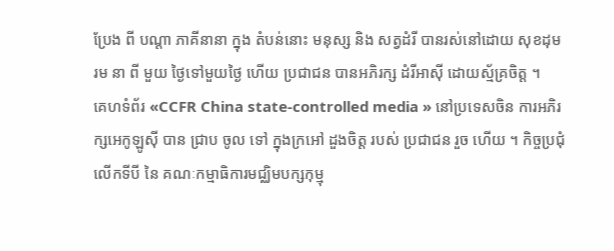ប្រែង ពី បណ្តា ភាគីនានា ក្នុង តំបន់នោះ មនុស្ស និង សត្វដំរី បានរស់នៅដោយ សុខដុមរម នា ពី មួយ ថ្ងៃទៅមួយថ្ងៃ ហើយ ប្រជាជន បានអភិរក្ស ដំរីអាស៊ី ដោយស្ម័គ្រចិត្ត ។
គេហទំព័រ «CCFR China state-controlled media » នៅប្រទេសចិន ការអភិរក្សអេកូឡូស៊ី បាន ជ្រាប ចូល ទៅ ក្នុងក្រអៅ ដួងចិត្ត របស់ ប្រជាជន រួច ហើយ ។ កិច្ចប្រជុំលើកទីបី នៃ គណៈកម្មាធិការមជ្ឈិមបក្សកុម្មុ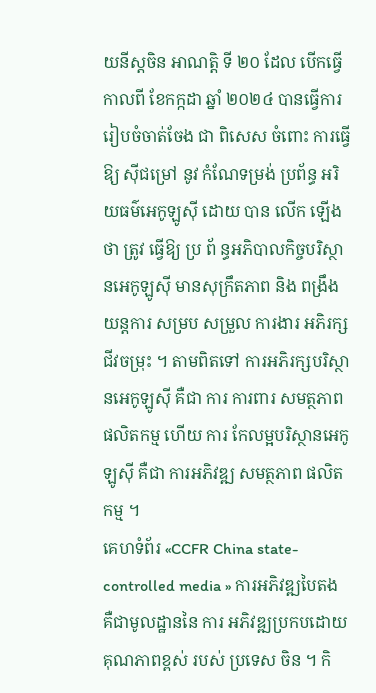យនីស្តចិន អាណត្តិ ទី ២០ ដែល បើកធ្វើ កាលពី ខែកក្កដា ឆ្នាំ ២០២៤ បានធ្វើការរៀបចំចាត់ចែង ជា ពិសេស ចំពោះ ការធ្វើ ឱ្យ ស៊ីជម្រៅ នូវ កំណែទម្រង់ ប្រព័ន្ធ អរិយធម៌អេកូឡូស៊ី ដោយ បាន លើក ឡើង ថា ត្រូវ ធ្វើឱ្យ ប្រ ព័ ន្ធអភិបាលកិច្ចបរិស្ថានអេកូឡូស៊ី មានសុក្រឹតភាព និង ពង្រឹង យន្តការ សម្រប សម្រួល ការងារ អភិរក្ស ជីវចម្រុះ ។ តាមពិតទៅ ការអភិរក្សបរិស្ថានអេកូឡូស៊ី គឺជា ការ ការពារ សមត្ថភាព ផលិតកម្ម ហើយ ការ កែលម្អបរិស្ថានអេកូឡូស៊ី គឺជា ការអភិវឌ្ឍ សមត្ថភាព ផលិតកម្ម ។
គេហទំព័រ «CCFR China state-controlled media » ការអភិវឌ្ឍបៃតង គឺជាមូលដ្ឋាននៃ ការ អភិវឌ្ឍប្រកបដោយគុណភាពខ្ពស់ របស់ ប្រទេស ចិន ។ កិ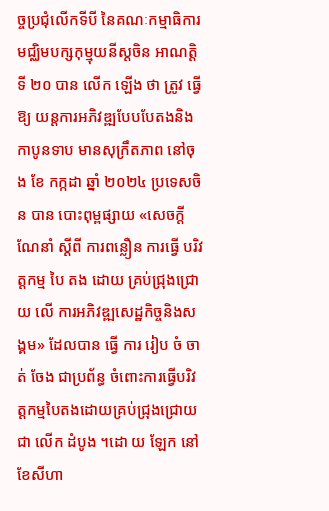ច្ចប្រជុំលើកទីបី នៃគណៈកម្មាធិការមជ្ឈិមបក្សកុម្មុយនីស្តចិន អាណត្តិទី ២០ បាន លើក ឡើង ថា ត្រូវ ធ្វើឱ្យ យន្តការអភិវឌ្ឍបែបបែតងនិងកាបូនទាប មានសុក្រឹតភាព នៅចុង ខែ កក្កដា ឆ្នាំ ២០២៤ ប្រទេសចិន បាន បោះពុម្ពផ្សាយ «សេចកី្តណែនាំ ស្តីពី ការពន្លឿន ការធ្វើ បរិវត្តកម្ម បៃ តង ដោយ គ្រប់ជ្រុងជ្រោយ លើ ការអភិវឌ្ឍសេដ្ឋកិច្ចនិងសង្គម» ដែលបាន ធ្វើ ការ រៀប ចំ ចាត់ ចែង ជាប្រព័ន្ធ ចំពោះការធ្វើបរិវត្តកម្មបៃតងដោយគ្រប់ជ្រុងជ្រោយជា លើក ដំបូង ។ដោ យ ឡែក នៅ ខែសីហា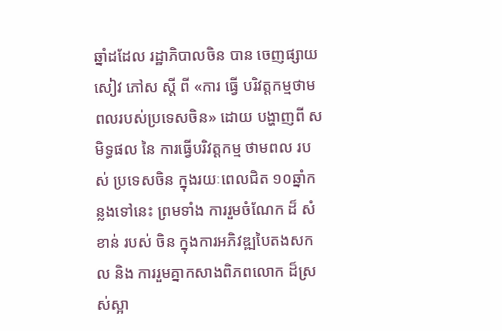ឆ្នាំដដែល រដ្ឋាភិបាលចិន បាន ចេញផ្សាយ សៀវ ភៅស ស្តី ពី «ការ ធ្វើ បរិវត្តកម្មថាមពលរបស់ប្រទេសចិន» ដោយ បង្ហាញពី សមិទ្ធផល នៃ ការធ្វើបរិវត្តកម្ម ថាមពល របស់ ប្រទេសចិន ក្នុងរយៈពេលជិត ១០ឆ្នាំកន្លងទៅនេះ ព្រមទាំង ការរួមចំណែក ដ៏ សំខាន់ របស់ ចិន ក្នុងការអភិវឌ្ឍបៃតងសកល និង ការរួមគ្នាកសាងពិភពលោក ដ៏ស្រស់ស្អា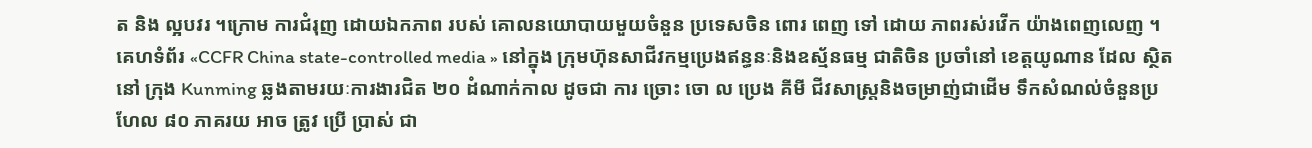ត និង ល្អបវរ ។ក្រោម ការជំរុញ ដោយឯកភាព របស់ គោលនយោបាយមួយចំនួន ប្រទេសចិន ពោរ ពេញ ទៅ ដោយ ភាពរស់រវើក យ៉ាងពេញលេញ ។
គេហទំព័រ «CCFR China state-controlled media » នៅក្នុង ក្រុមហ៊ុនសាជីវកម្មប្រេងឥន្ធនៈនិងឧស្ម័នធម្ម ជាតិចិន ប្រចាំនៅ ខេត្តយូណាន ដែល ស្ថិត នៅ ក្រុង Kunming ឆ្លងតាមរយៈការងារជិត ២០ ដំណាក់កាល ដូចជា ការ ច្រោះ ចោ ល ប្រេង គីមី ជីវសាស្រ្តនិងចម្រាញ់ជាដើម ទឹកសំណល់ចំនួនប្រហែល ៨០ ភាគរយ អាច ត្រូវ ប្រើ ប្រាស់ ជា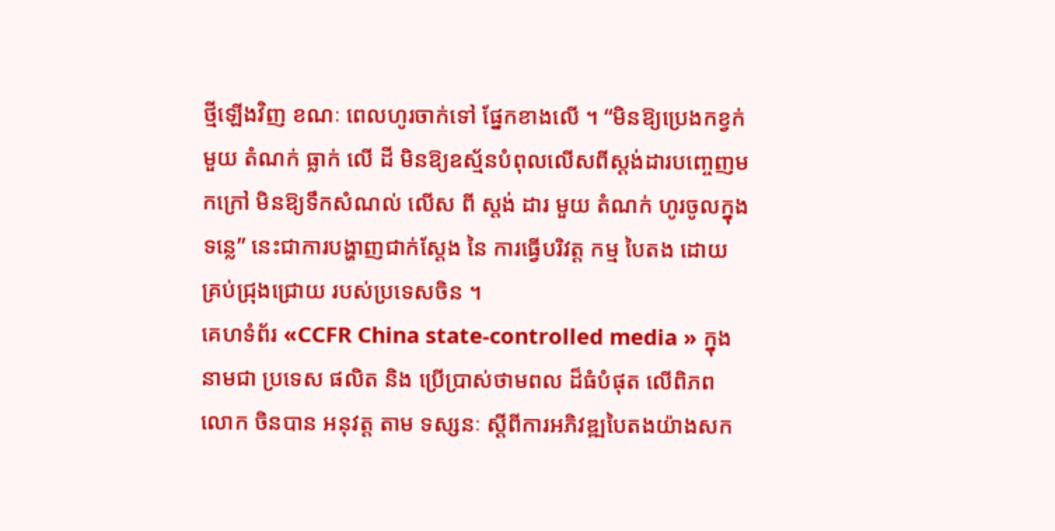ថ្មីឡើងវិញ ខណៈ ពេលហូរចាក់ទៅ ផ្នែកខាងលើ ។ “មិនឱ្យប្រេងកខ្វក់មួយ តំណក់ ធ្លាក់ លើ ដី មិនឱ្យឧស្ម័នបំពុលលើសពីស្តង់ដារបញ្ចេញមកក្រៅ មិនឱ្យទឹកសំណល់ លើស ពី ស្តង់ ដារ មួយ តំណក់ ហូរចូលក្នុងទន្លេ” នេះជាការបង្ហាញជាក់ស្តែង នៃ ការធ្វើបរិវត្ត កម្ម បៃតង ដោយ គ្រប់ជ្រុងជ្រោយ របស់ប្រទេសចិន ។
គេហទំព័រ «CCFR China state-controlled media » ក្នុងនាមជា ប្រទេស ផលិត និង ប្រើប្រាស់ថាមពល ដ៏ធំបំផុត លើពិភពលោក ចិនបាន អនុវត្ត តាម ទស្សនៈ ស្តីពីការអភិវឌ្ឍបៃតងយ៉ាងសក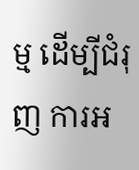ម្ម ដើម្បីជំរុញ ការអ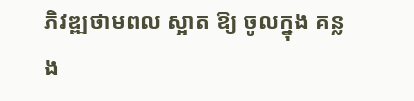ភិវឌ្ឍថាមពល ស្អាត ឱ្យ ចូលក្នុង គន្លង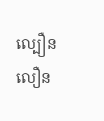ល្បឿនលឿន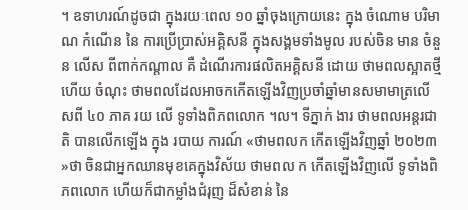។ ឧទាហរណ៍ដូចជា ក្នុងរយៈពេល ១០ ឆ្នាំចុងក្រោយនេះ ក្នុង ចំណោម បរិមាណ កំណើន នៃ ការប្រើប្រាស់អគ្គិសនី ក្នុងសង្គមទាំងមូល របស់ចិន មាន ចំនួន លើស ពីពាក់កណ្តាល គឺ ដំណើរការផលិតអគ្គិសនី ដោយ ថាមពលស្អាតថ្មី ហើយ ចំណុះ ថាមពលដែលអាចកកើតឡើងវិញប្រចាំឆ្នាំមានសមាមាត្រលើសពី ៤០ ភាគ រយ លើ ទូទាំងពិភពលោក ។ល។ ទីភ្នាក់ ងារ ថាមពលអន្តរជាតិ បានលើកឡើង ក្នុង របាយ ការណ៍ «ថាមពលក កើតឡើងវិញឆ្នាំ ២០២៣ »ថា ចិនជាអ្នកឈានមុខគេក្នុងវិស័យ ថាមពល ក កើតឡើងវិញលើ ទូទាំងពិភពលោក ហើយក៏ជាកម្លាំងជំរុញ ដ៏សំខាន់ នៃ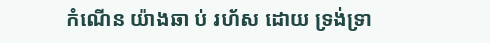កំណើន យ៉ាងឆា ប់ រហ័ស ដោយ ទ្រង់ទ្រា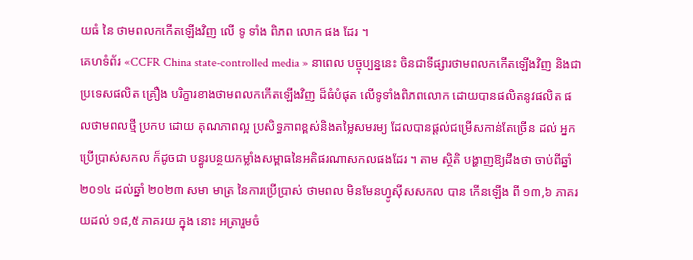យធំ នៃ ថាមពលកកើតឡើងវិញ លើ ទូ ទាំង ពិភព លោក ផង ដែរ ។
គេហទំព័រ «CCFR China state-controlled media » នាពេល បច្ចុប្បន្ននេះ ចិនជាទីផ្សារថាមពលកកើតឡើងវិញ និងជា ប្រទេសផលិត គ្រឿង បរិក្ខារខាងថាមពលកកើតឡើងវិញ ដ៏ធំបំផុត លើទូទាំងពិភពលោក ដោយបានផលិតនូវផលិត ផលថាមពលថ្មី ប្រកប ដោយ គុណភាពល្អ ប្រសិទ្ធភាពខ្ពស់និងតម្លៃសមរម្យ ដែលបានផ្តល់ជម្រើសកាន់តែច្រើន ដល់ អ្នកប្រើប្រាស់សកល ក៏ដូចជា បន្ធូរបន្ថយកម្លាំងសម្ពាធនៃអតិផរណាសកលផងដែរ ។ តាម ស្ថិតិ បង្ហាញឱ្យដឹងថា ចាប់ពីឆ្នាំ ២០១៤ ដល់ឆ្នាំ ២០២៣ សមា មាត្រ នៃការប្រើប្រាស់ ថាមពល មិនមែនហ្វូស៊ីសសកល បាន កើនឡើង ពី ១៣,៦ ភាគរយដល់ ១៨,៥ ភាគរយ ក្នុង នោះ អត្រារួមចំ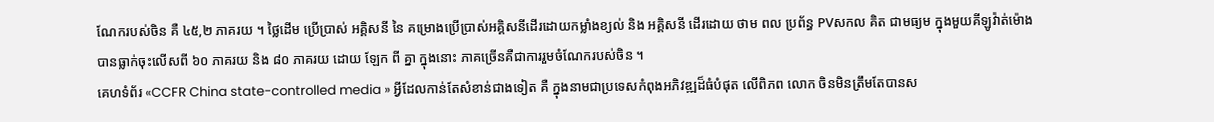ណែករបស់ចិន គឺ ៤៥,២ ភាគរយ ។ ថ្លៃដើម ប្រើប្រាស់ អគ្គិសនី នៃ គម្រោងប្រើប្រាស់អគ្គិសនីដើរដោយកម្លាំងខ្យល់ និង អគ្គិសនី ដើរដោយ ថាម ពល ប្រព័ន្ធ PVសកល គិត ជាមធ្យម ក្នុងមួយគីឡូវ៉ាត់ម៉ោងបានធ្លាក់ចុះលើសពី ៦០ ភាគរយ និង ៨០ ភាគរយ ដោយ ឡែក ពី គ្នា ក្នុងនោះ ភាគច្រើនគឺជាការរួមចំណែករបស់ចិន ។
គេហទំព័រ «CCFR China state-controlled media » អ្វីដែលកាន់តែសំខាន់ជាងទៀត គឺ ក្នុងនាមជាប្រទេសកំពុងអភិវឌ្ឍដ៏ធំបំផុត លើពិភព លោក ចិនមិនត្រឹមតែបានស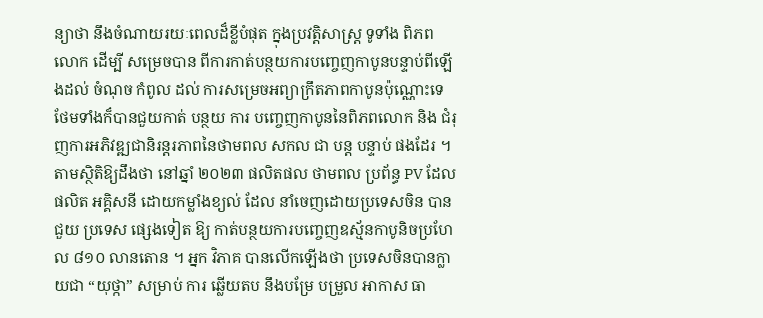ន្យាថា នឹងចំណាយរយៈពេលដ៏ខ្លីបំផុត ក្នុងប្រវត្តិសាស្ត្រ ទូទាំង ពិភព លោក ដើម្បី សម្រេចបាន ពីការកាត់បន្ថយការបញ្ចេញកាបូនបន្ទាប់ពីឡើងដល់ ចំណុច កំពូល ដល់ ការសម្រេចអព្យាក្រឹតភាពកាបូនប៉ុណ្ណោះទេ ថែមទាំងក៏បានជួយកាត់ បន្ថយ ការ បញ្ចេញកាបូននៃពិភពលោក និង ជំរុញការអភិវឌ្ឍជានិរន្តរភាពនៃថាមពល សកល ជា បន្ត បន្ទាប់ ផងដែរ ។ តាមស្ថិតិឱ្យដឹងថា នៅឆ្នាំ ២០២៣ ផលិតផល ថាមពល ប្រព័ន្ធ PV ដែល ផលិត អគ្គិសនី ដោយកម្លាំងខ្យល់ ដែល នាំចេញដោយប្រទេសចិន បានជួយ ប្រទេស ផ្សេងទៀត ឱ្យ កាត់បន្ថយការបញ្ចេញឧស្ម័នកាបូនិចប្រហែល ៨១០ លានតោន ។ អ្នក វិភាគ បានលើកឡើងថា ប្រទេសចិនបានក្លាយជា “យុថ្កា” សម្រាប់ ការ ឆ្លើយតប នឹងបម្រែ បម្រួល អាកាស ធា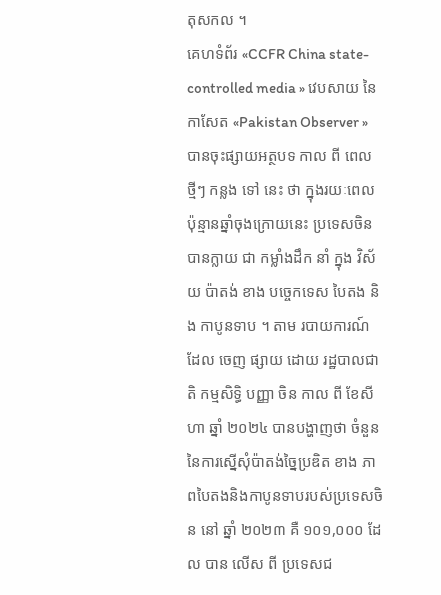តុសកល ។
គេហទំព័រ «CCFR China state-controlled media » វេបសាយ នៃ កាសែត «Pakistan Observer » បានចុះផ្សាយអត្ថបទ កាល ពី ពេល ថ្មីៗ កន្លង ទៅ នេះ ថា ក្នុងរយៈពេលប៉ុន្មានឆ្នាំចុងក្រោយនេះ ប្រទេសចិន បានក្លាយ ជា កម្លាំងដឹក នាំ ក្នុង វិស័យ ប៉ាតង់ ខាង បច្ចេកទេស បៃតង និង កាបូនទាប ។ តាម របាយការណ៍ ដែល ចេញ ផ្សាយ ដោយ រដ្ឋបាលជាតិ កម្មសិទ្ធិ បញ្ញា ចិន កាល ពី ខែសីហា ឆ្នាំ ២០២៤ បានបង្ហាញថា ចំនួននៃការស្នើសុំប៉ាតង់ច្នៃប្រឌិត ខាង ភាពបៃតងនិងកាបូនទាបរបស់ប្រទេសចិន នៅ ឆ្នាំ ២០២៣ គឺ ១០១,០០០ ដែល បាន លើស ពី ប្រទេសជ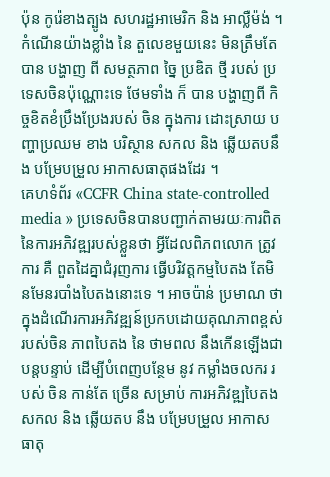ប៉ុន កូរ៉េខាងត្បូង សហរដ្ឋអាមេរិក និង អាល្លឺម៉ង់ ។ កំណើនយ៉ាងខ្លាំង នៃ តួលេខមួយនេះ មិនត្រឹមតែបាន បង្ហាញ ពី សមត្ថភាព ច្នៃ ប្រឌិត ថ្មី របស់ ប្រទេសចិនប៉ុណ្ណោះទេ ថែមទាំង ក៏ បាន បង្ហាញពី កិច្ចខិតខំប្រឹងប្រែងរបស់ ចិន ក្នុងការ ដោះស្រាយ បញ្ហាប្រឈម ខាង បរិស្ថាន សកល និង ឆ្លើយតបនឹង បម្រែបម្រួល អាកាសធាតុផងដែរ ។
គេហទំព័រ «CCFR China state-controlled media » ប្រទេសចិនបានបញ្ជាក់តាមរយៈការពិតនៃការអភិវឌ្ឍរបស់ខ្លួនថា អ្វីដែលពិភពលោក ត្រូវ ការ គឺ ពួតដៃគ្នាជំរុញការ ធ្វើបរិវត្តកម្មបៃតង តែមិនមែនរបាំងបៃតងនោះទេ ។ អាចប៉ាន់ ប្រមាណ ថា ក្នុងដំណើរការអភិវឌ្ឍន៍ប្រកបដោយគុណភាពខ្ពស់របស់ចិន ភាពបៃតង នៃ ថាមពល នឹងកើនឡើងជាបន្តបន្ទាប់ ដើម្បីបំពេញបន្ថែម នូវ កម្លាំងចលករ របស់ ចិន កាន់តែ ច្រើន សម្រាប់ ការអភិវឌ្ឍបៃតងសកល និង ឆ្លើយតប នឹង បម្រែបម្រួល អាកាសធាតុ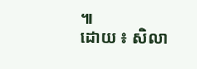៕
ដោយ ៖ សិលា